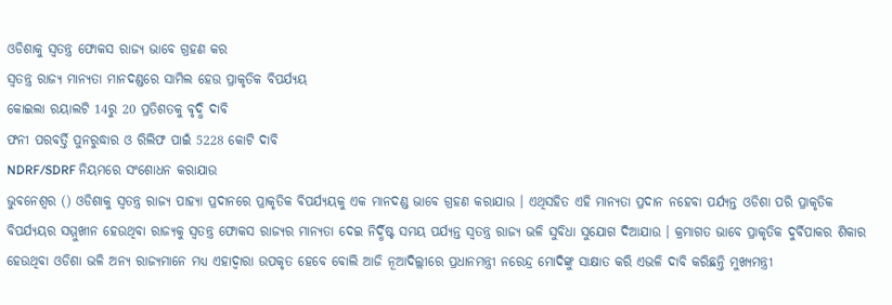ଓଡିଶାକୁ ସ୍ବତନ୍ତ୍ର ଫୋକସ ରାଜ୍ୟ ଭାବେ ଗ୍ରହଣ କର
ସ୍ବତନ୍ତ୍ର ରାଜ୍ୟ ମାନ୍ୟତା ମାନଦଣ୍ଡରେ ସାମିଲ ହେଉ ପ୍ରାକୃତିକ ବିପର୍ଯ୍ୟୟ
କୋଇଲା ରୟାଲଟି 14ରୁ 20 ପ୍ରତିଶତକୁ ବୃଦ୍ଧି ଦାବି
ଫନୀ ପରବର୍ତ୍ତି ପୁନରୁଦ୍ଧାର ଓ ରିଲିଫ ପାଇଁ 5228 କୋଟି ଦାବି
NDRF/SDRF ନିୟମରେ ସଂଶୋଧନ କରାଯାଉ
ଭୁବନେଶ୍ବର () ଓଡିଶାକୁ ସ୍ବତନ୍ତ୍ର ରାଜ୍ୟ ପାହ୍ୟା ପ୍ରଦାନରେ ପ୍ରାକୃତିକ ବିପର୍ଯ୍ୟୟକୁ ଏକ ମାନଦଣ୍ଡ ଭାବେ ଗ୍ରହଣ କରାଯାଉ । ଏଥିସହିତ ଏହି ମାନ୍ୟତା ପ୍ରଦାନ ନହେବା ପର୍ଯ୍ୟନ୍ତ ଓଡିଶା ପରି ପ୍ରାକୃତିକ ବିପର୍ଯ୍ୟୟର ସମ୍ମୁଖୀନ ହେଉଥିବା ରାଜ୍ୟକୁ ସ୍ବତନ୍ତ୍ର ଫୋକସ ରାଜ୍ୟର ମାନ୍ୟତା ଦେଇ ନିର୍ଦ୍ଧିଷ୍ଟ ସମୟ ପର୍ଯ୍ୟନ୍ତ ସ୍ବତନ୍ତ୍ର ରାଜ୍ୟ ଭଳି ସୁବିଧା ସୁଯୋଗ ଦିଆଯାଉ । କ୍ରମାଗତ ଭାବେ ପ୍ରାକୃତିକ ଦୁର୍ବିପାକର ଶିକାର ହେଉଥିବା ଓଡିଶା ଭଳି ଅନ୍ୟ ରାଜ୍ୟମାନେ ମଧ୍ୟ ଏହାଦ୍ବାରା ଉପକୃତ ହେବେ ବୋଲି ଆଜି ନୂଆଦିଲ୍ଲୀରେ ପ୍ରଧାନମନ୍ତ୍ରୀ ନରେନ୍ଦ୍ର ମୋଦିଙ୍କୁ ସାକ୍ଷାତ କରି ଏଭଳି ଦାବି କରିଛନ୍ତି ମୁଖ୍ୟମନ୍ତ୍ରୀ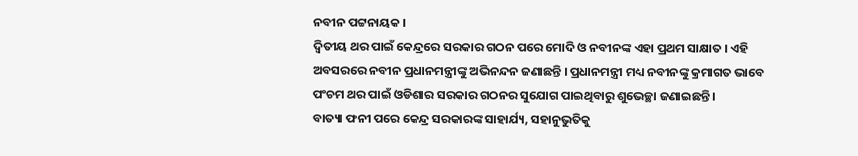ନବୀନ ପଟ୍ଟନାୟକ ।
ଦ୍ବିତୀୟ ଥର ପାଇଁ କେନ୍ଦ୍ରରେ ସରକାର ଗଠନ ପରେ ମୋଦି ଓ ନବୀନଙ୍କ ଏହା ପ୍ରଥମ ସାକ୍ଷାତ । ଏହି ଅବସରରେ ନବୀନ ପ୍ରଧାନମନ୍ତ୍ରୀଙ୍କୁ ଅଭିନନ୍ଦନ ଜଣାଛନ୍ତି । ପ୍ରଧାନମନ୍ତ୍ରୀ ମଧ୍ୟ ନବୀନଙ୍କୁ କ୍ରମାଗତ ଭାବେ ପଂଚମ ଥର ପାଇଁ ଓଡିଶାର ସରକାର ଗଠନର ସୁଯୋଗ ପାଇଥିବାରୁ ଶୁଭେଚ୍ଛା ଜଣାଇଛନ୍ତି ।
ବାତ୍ୟା ଫନୀ ପରେ କେନ୍ଦ୍ର ସରକାରଙ୍କ ସାହାର୍ଯ୍ୟ, ସହାନୁଭୁତିକୁ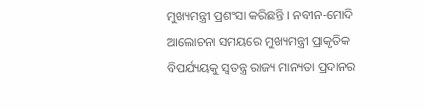ମୁଖ୍ୟମନ୍ତ୍ରୀ ପ୍ରଶଂସା କରିଛନ୍ତି । ନବୀନ-ମୋଦି ଆଲୋଚନା ସମୟରେ ମୁଖ୍ୟମନ୍ତ୍ରୀ ପ୍ରାକୃତିକ ବିପର୍ଯ୍ୟୟକୁ ସ୍ବତନ୍ତ୍ର ରାଜ୍ୟ ମାନ୍ୟତା ପ୍ରଦାନର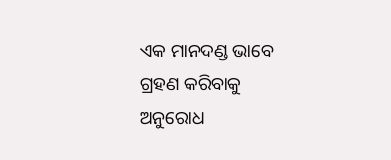ଏକ ମାନଦଣ୍ଡ ଭାବେ ଗ୍ରହଣ କରିବାକୁ ଅନୁରୋଧ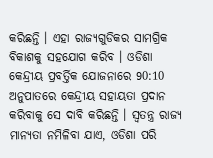କରିଛନ୍ତି । ଏହା ରାଜ୍ୟଗୁଡିକର ସାମଗ୍ରିକ ବିକାଶକୁ ସହଯୋଗ କରିବ । ଓଡିଶା କେନ୍ଦ୍ରୀୟ ପ୍ରବର୍ତ୍ତିକ ଯୋଜନାରେ 90:10 ଅନୁପାତରେ କେନ୍ଦ୍ରୀୟ ସହାୟତା ପ୍ରଦାନ କରିବାକୁ ସେ ଦାବି କରିଛନ୍ତି । ସ୍ବତନ୍ତ୍ର ରାଜ୍ୟ ମାନ୍ୟତା ନମିଳିବା ଯାଏ, ଓଡିଶା ପରି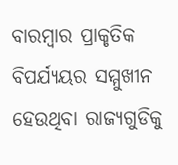ବାରମ୍ବାର ପ୍ରାକୃତିକ ବିପର୍ଯ୍ୟୟର ସମ୍ମୁଖୀନ ହେଉଥିବା ରାଜ୍ୟଗୁଡିକୁ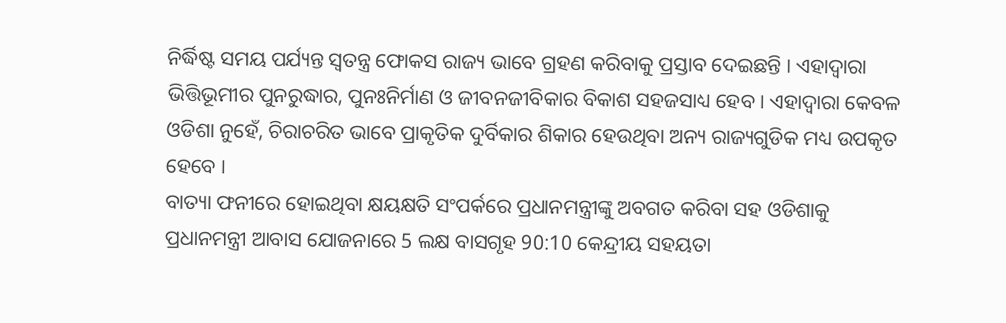ନିର୍ଦ୍ଧିଷ୍ଟ ସମୟ ପର୍ଯ୍ୟନ୍ତ ସ୍ବତନ୍ତ୍ର ଫୋକସ ରାଜ୍ୟ ଭାବେ ଗ୍ରହଣ କରିବାକୁ ପ୍ରସ୍ତାବ ଦେଇଛନ୍ତି । ଏହାଦ୍ବାରା ଭିତ୍ତିଭୂମୀର ପୁନରୁଦ୍ଧାର, ପୁନଃନିର୍ମାଣ ଓ ଜୀବନଜୀବିକାର ବିକାଶ ସହଜସାଧ୍ୟ ହେବ । ଏହାଦ୍ବାରା କେବଳ ଓଡିଶା ନୁହେଁ, ଚିରାଚରିତ ଭାବେ ପ୍ରାକୃତିକ ଦୁର୍ବିକାର ଶିକାର ହେଉଥିବା ଅନ୍ୟ ରାଜ୍ୟଗୁଡିକ ମଧ୍ୟ ଉପକୃତ ହେବେ ।
ବାତ୍ୟା ଫନୀରେ ହୋଇଥିବା କ୍ଷୟକ୍ଷତି ସଂପର୍କରେ ପ୍ରଧାନମନ୍ତ୍ରୀଙ୍କୁ ଅବଗତ କରିବା ସହ ଓଡିଶାକୁ ପ୍ରଧାନମନ୍ତ୍ରୀ ଆବାସ ଯୋଜନାରେ 5 ଲକ୍ଷ ବାସଗୃହ 90:10 କେନ୍ଦ୍ରୀୟ ସହୟତା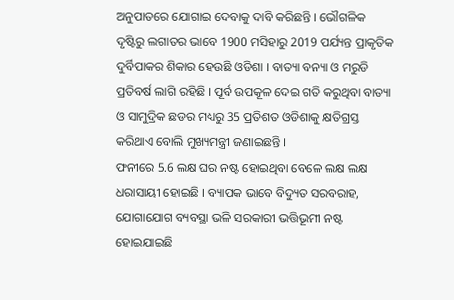ଅନୁପାତରେ ଯୋଗାଇ ଦେବାକୁ ଦାବି କରିଛନ୍ତି । ଭୌଗଳିକ ଦୃଷ୍ଟିରୁ ଲଗାତର ଭାବେ 1900 ମସିହାରୁ 2019 ପର୍ଯ୍ୟନ୍ତ ପ୍ରାକୃତିକ ଦୁର୍ବିପାକର ଶିକାର ହେଉଛି ଓଡିଶା । ବାତ୍ୟା ବନ୍ୟା ଓ ମରୁଡି ପ୍ରତିବର୍ଷ ଲାଗି ରହିଛି । ପୂର୍ବ ଉପକୂଳ ଦେଇ ଗତି କରୁଥିବା ବାତ୍ୟା ଓ ସାମୁଦ୍ରିକ ଛଡର ମଧ୍ୟରୁ 35 ପ୍ରତିଶତ ଓଡିଶାକୁ କ୍ଷତିଗ୍ରସ୍ତ କରିଥାଏ ବୋଲି ମୁଖ୍ୟମନ୍ତ୍ରୀ ଜଣାଇଛନ୍ତି ।
ଫନୀରେ 5.6 ଲକ୍ଷ ଘର ନଷ୍ଟ ହୋଇଥିବା ବେଳେ ଲକ୍ଷ ଲକ୍ଷ ଧରାସାୟୀ ହୋଇଛି । ବ୍ୟାପକ ଭାବେ ବିଦ୍ୟୁତ ସରବରାହ, ଯୋଗାଯୋଗ ବ୍ୟବସ୍ଥା ଭଳି ସରକାରୀ ଭତ୍ତିଭୂମୀ ନଷ୍ଟ ହୋଇଯାଇଛି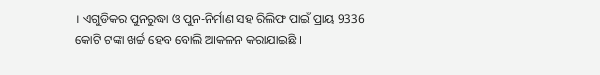। ଏଗୁଡିକର ପୁନରୁଦ୍ଧା ଓ ପୁନ-ନିର୍ମାଣ ସହ ରିଲିଫ ପାଇଁ ପ୍ରାୟ 9336 କୋଟି ଟଙ୍କା ଖର୍ଚ୍ଚ ହେବ ବୋଲି ଆକଳନ କରାଯାଇଛି ।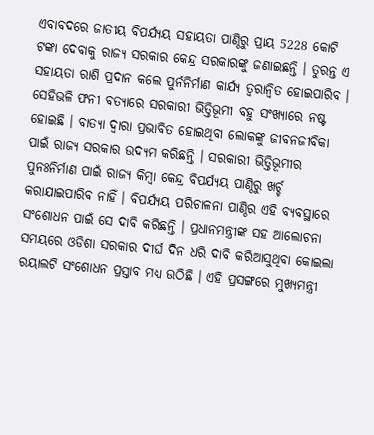ଏବାବଦରେ ଜାତୀୟ ବିପର୍ଯ୍ୟୟ ସହାୟତା ପାଣ୍ଠିରୁ ପ୍ରାୟ 5228 କୋଟି ଟଙ୍କା ଦେବାକୁ ରାଜ୍ୟ ସରକାର କେନ୍ଦ୍ର ସରକାରଙ୍କୁ ଜଣାଇଛନ୍ତି । ତୁରନ୍ତ ଏ ସହାୟତା ରାଶି ପ୍ରଦାନ କଲେ ପୁର୍ନନିର୍ମାଣ କାର୍ଯ୍ୟ ତ୍ବରାନ୍ବିତ ହୋଇପାରିବ ।
ସେହିଭଳି ଫନୀ ବତ୍ୟାରେ ସରକାରୀ ଭିତ୍ତିଭୂମୀ ବହୁ ସଂଖ୍ୟାରେ ନଷ୍ଟ ହୋଇଛି । ବାତ୍ୟା ଦ୍ବାରା ପ୍ରଭାବିତ ହୋଇଥିବା ଲୋକଙ୍କୁ ଜୀବନଜୀବିକା ପାଇଁ ରାଜ୍ୟ ସରକାର ଉଦ୍ୟମ କରିଛନ୍ତି । ସରକାରୀ ଭିତ୍ତିଭୂମୀର ପୁନଃନିର୍ମାଣ ପାଇଁ ରାଜ୍ୟ କିମ୍ବା କେନ୍ଦ୍ର ବିପର୍ଯ୍ୟୟ ପାଣ୍ଠିରୁ ଖର୍ଚ୍ଚ କରାଯାଇପାରିବ ନାହିଁ । ବିପର୍ଯ୍ୟୟ ପରିଚାଳନା ପାଣ୍ଠିର ଏହି ବ୍ୟବସ୍ଥାରେ ସଂଶୋଧନ ପାଇଁ ସେ ଦାବି କରିଛନ୍ତି । ପ୍ରଧାନମନ୍ତ୍ରୀଙ୍କ ସହ ଆଲୋଚନା ସମୟରେ ଓଡିଶା ସରକାର ଦୀର୍ଘ ଦିନ ଧରି ଦାବି କରିଆସୁଥିବା କୋଇଲା ରୟାଲଟି ସଂଶୋଧନ ପ୍ରସ୍ତାବ ମଧ୍ୟ ଉଠିଛି । ଏହି ପ୍ରସଙ୍ଗରେ ମୁଖ୍ୟମନ୍ତ୍ରୀ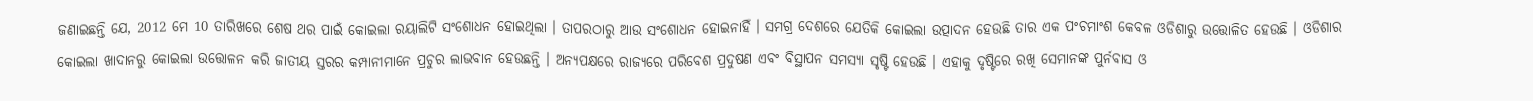ଜଣାଇଛନ୍ତି ଯେ, 2012 ମେ 10 ତାରିଖରେ ଶେଷ ଥର ପାଇଁ କୋଇଲା ରୟାଲିଟି ସଂଶୋଧନ ହୋଇଥିଲା । ତାପରଠାରୁ ଆଉ ସଂଶୋଧନ ହୋଇନାହିଁ । ସମଗ୍ର ଦେଶରେ ଯେତିକି କୋଇଲା ଉତ୍ପାଦନ ହେଉଛି ତାର ଏକ ପଂଚମାଂଶ କେବଳ ଓଡିଶାରୁ ଉତ୍ତୋଳିତ ହେଉଛି । ଓଡିଶାର କୋଇଲା ଖାଦାନରୁ କୋଇଲା ଉତ୍ତୋଳନ କରି ଜାତୀୟ ସ୍ତରର କମ୍ପାନୀମାନେ ପ୍ରଚୁର ଲାଭବାନ ହେଉଛନ୍ତି । ଅନ୍ୟପକ୍ଷରେ ରାଜ୍ୟରେ ପରିବେଶ ପ୍ରଦୁଷଣ ଏବଂ ବିସ୍ଥାପନ ସମସ୍ୟା ସୃଷ୍ଟି ହେଉଛି । ଏହାକୁ ଦୃଷ୍ଟିରେ ରଖି ସେମାନଙ୍କ ପୁର୍ନବାସ ଓ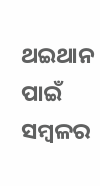ଥଇଥାନ ପାଇଁ ସମ୍ବଳର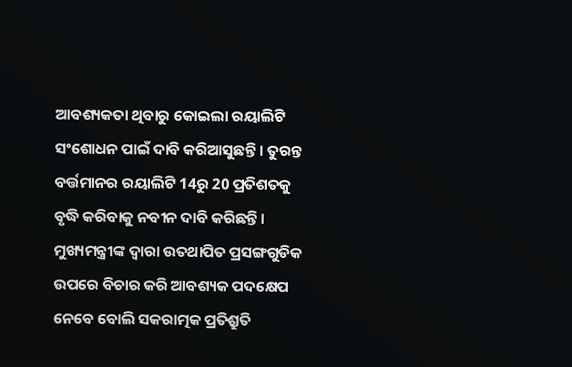ଆବଶ୍ୟକତା ଥିବାରୁ କୋଇଲା ରୟାଲିଟି ସଂଶୋଧନ ପାଇଁ ଦାବି କରିଆସୁଛନ୍ତି । ତୁରନ୍ତ ବର୍ତ୍ତମାନର ରୟାଲିଟି 14ରୁ 20 ପ୍ରତିଶତକୁ ବୃଦ୍ଧି କରିବାକୁ ନବୀନ ଦାବି କରିଛନ୍ତି ।
ମୁଖ୍ୟମନ୍ତ୍ରୀଙ୍କ ଦ୍ବାରା ଉତଥାପିତ ପ୍ରସଙ୍ଗଗୁଡିକ ଉପରେ ବିଚାର କରି ଆବଶ୍ୟକ ପଦକ୍ଷେପ ନେବେ ବୋଲି ସକରାତ୍ମକ ପ୍ରତିଶ୍ରୁତି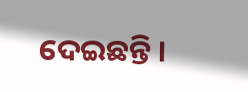ଦେଇଛନ୍ତି ।